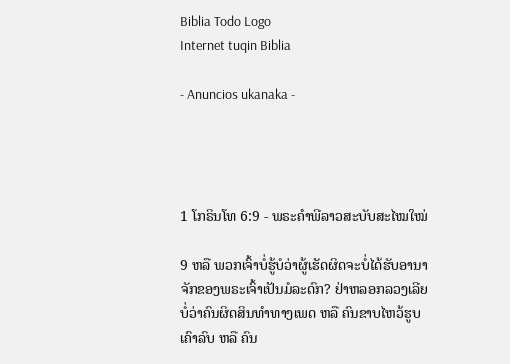Biblia Todo Logo
Internet tuqin Biblia

- Anuncios ukanaka -




1 ໂກຣິນໂທ 6:9 - ພຣະຄຳພີລາວສະບັບສະໄໝໃໝ່

9 ຫລື ພວກເຈົ້າບໍ່ຮູ້ບໍວ່າຜູ້ເຮັດຜິດຈະບໍ່ໄດ້ຮັບອານາຈັກຂອງພຣະເຈົ້າເປັນມໍລະດົກ? ຢ່າຫລອກລວງເລີຍ ບໍ່ວ່າຄົນຜິດສິນທຳທາງເພດ ຫລື ຄົນຂາບໄຫວ້ຮູບເຄົາລົບ ຫລື ຄົນ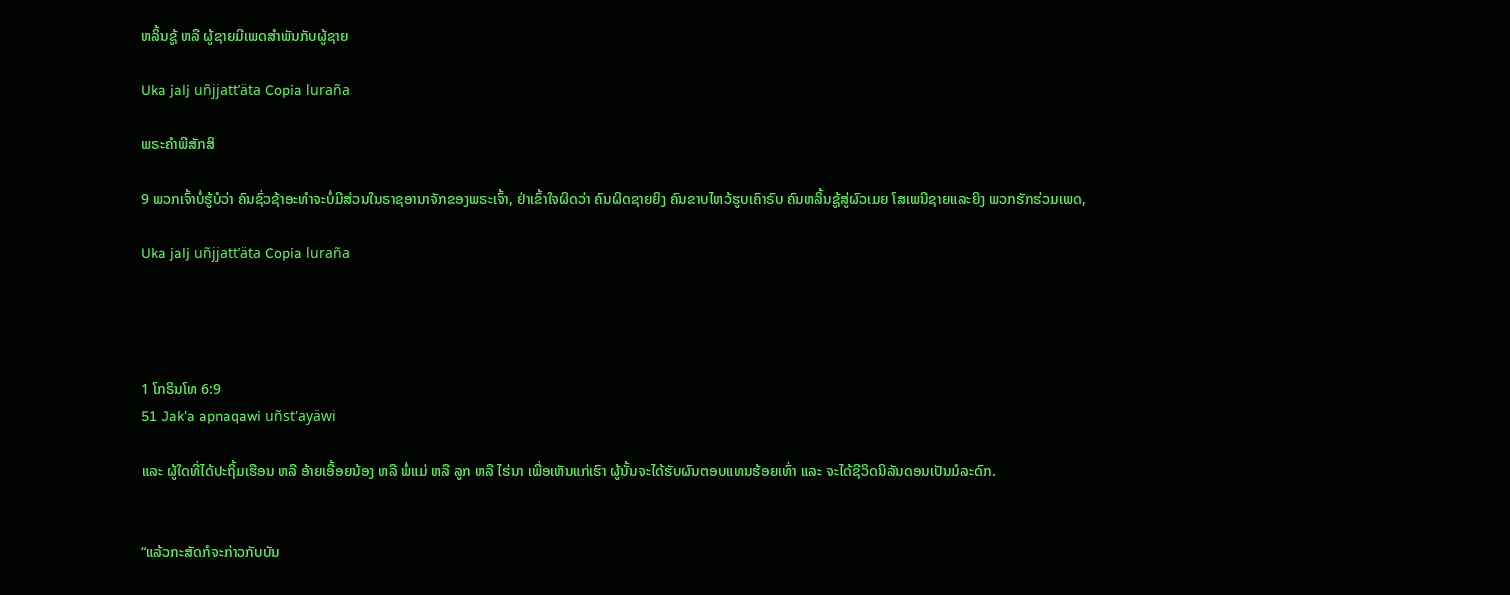ຫລິ້ນຊູ້ ຫລື ຜູ້ຊາຍມີເພດສຳພັນກັບຜູ້ຊາຍ

Uka jalj uñjjattʼäta Copia luraña

ພຣະຄຳພີສັກສິ

9 ພວກເຈົ້າບໍ່ຮູ້ບໍວ່າ ຄົນຊົ່ວຊ້າອະທຳຈະບໍ່ມີສ່ວນໃນຣາຊອານາຈັກຂອງພຣະເຈົ້າ, ຢ່າເຂົ້າໃຈຜິດວ່າ ຄົນຜິດຊາຍຍິງ ຄົນຂາບໄຫວ້ຮູບເຄົາຣົບ ຄົນຫລິ້ນຊູ້ສູ່ຜົວເມຍ ໂສເພນີຊາຍແລະຍິງ ພວກຮັກຮ່ວມເພດ,

Uka jalj uñjjattʼäta Copia luraña




1 ໂກຣິນໂທ 6:9
51 Jak'a apnaqawi uñst'ayäwi

ແລະ ຜູ້ໃດທີ່ໄດ້ປະຖິ້ມເຮືອນ ຫລື ອ້າຍເອື້ອຍນ້ອງ ຫລື ພໍ່ແມ່ ຫລື ລູກ ຫລື ໄຮ່ນາ ເພື່ອເຫັນແກ່ເຮົາ ຜູ້ນັ້ນຈະໄດ້ຮັບຜົນຕອບແທນຮ້ອຍເທົ່າ ແລະ ຈະໄດ້ຊີວິດນິລັນດອນເປັນມໍລະດົກ.


“ແລ້ວກະສັດກໍຈະກ່າວກັບບັນ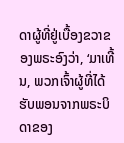ດາຜູ້ທີ່ຢູ່ເບື້ອງຂວາຂອງພຣະອົງວ່າ, ‘ມາເທີ້ນ, ພວກເຈົ້າຜູ້ທີ່ໄດ້ຮັບພອນຈາກພຣະບິດາຂອງ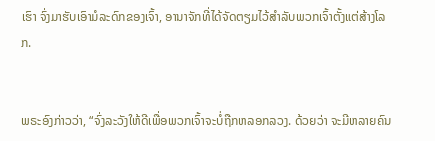ເຮົາ ຈົ່ງມາຮັບເອົາມໍລະດົກຂອງເຈົ້າ, ອານາຈັກທີ່ໄດ້ຈັດຕຽມໄວ້ສຳລັບພວກເຈົ້າຕັ້ງແຕ່ສ້າງໂລກ.


ພຣະອົງກ່າວວ່າ, “ຈົ່ງລະວັງໃຫ້ດີເພື່ອພວກເຈົ້າຈະບໍ່ຖືກຫລອກລວງ. ດ້ວຍວ່າ ຈະມີຫລາຍຄົນ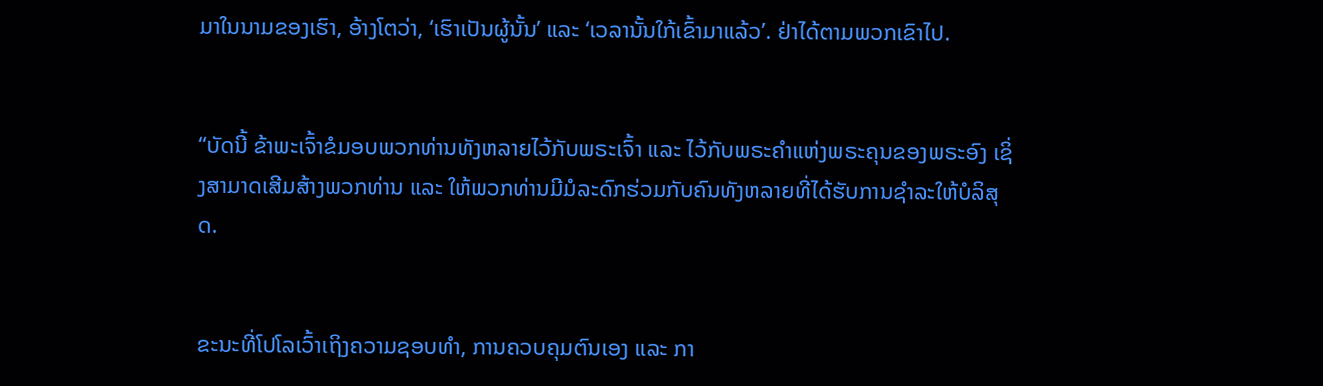ມາໃນນາມຂອງເຮົາ, ອ້າງໂຕວ່າ, ‘ເຮົາເປັນຜູ້ນັ້ນ’ ແລະ ‘ເວລານັ້ນໃກ້ເຂົ້າມາແລ້ວ’. ຢ່າໄດ້ຕາມພວກເຂົາໄປ.


“ບັດນີ້ ຂ້າພະເຈົ້າຂໍມອບພວກທ່ານທັງຫລາຍໄວ້ກັບພຣະເຈົ້າ ແລະ ໄວ້ກັບພຣະຄຳແຫ່ງພຣະຄຸນຂອງພຣະອົງ ເຊິ່ງສາມາດເສີມສ້າງພວກທ່ານ ແລະ ໃຫ້ພວກທ່ານມີມໍລະດົກຮ່ວມກັບຄົນທັງຫລາຍທີ່ໄດ້ຮັບການຊຳລະໃຫ້ບໍລິສຸດ.


ຂະນະທີ່ໂປໂລເວົ້າເຖິງຄວາມຊອບທຳ, ການຄວບຄຸມຕົນເອງ ແລະ ກາ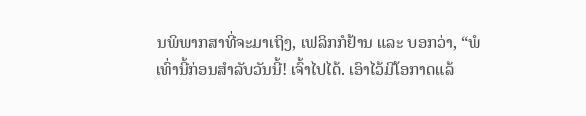ນພິພາກສາທີ່ຈະມາເຖິງ, ເຟລິກກໍຢ້ານ ແລະ ບອກວ່າ, “ພໍເທົ່ານີ້ກ່ອນສຳລັບວັນນີ້! ເຈົ້າໄປໄດ້. ເອົາໄວ້ມີໂອກາດແລ້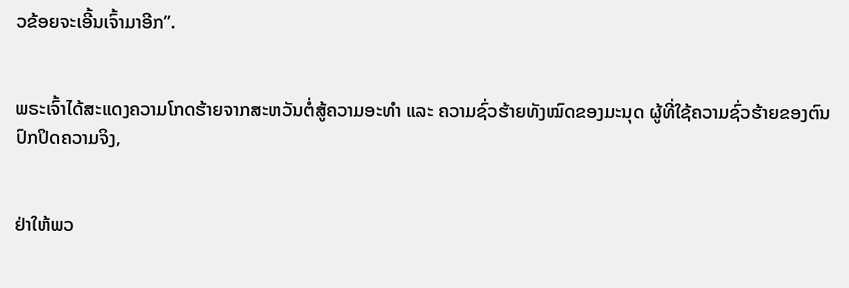ວຂ້ອຍຈະເອີ້ນເຈົ້າມາອີກ”.


ພຣະເຈົ້າໄດ້ສະແດງຄວາມໂກດຮ້າຍຈາກສະຫວັນຕໍ່ສູ້ຄວາມອະທຳ ແລະ ຄວາມຊົ່ວຮ້າຍທັງໝົດຂອງມະນຸດ ຜູ້ທີ່ໃຊ້ຄວາມຊົ່ວຮ້າຍຂອງຕົນປົກປິດຄວາມຈິງ,


ຢ່າໃຫ້ພວ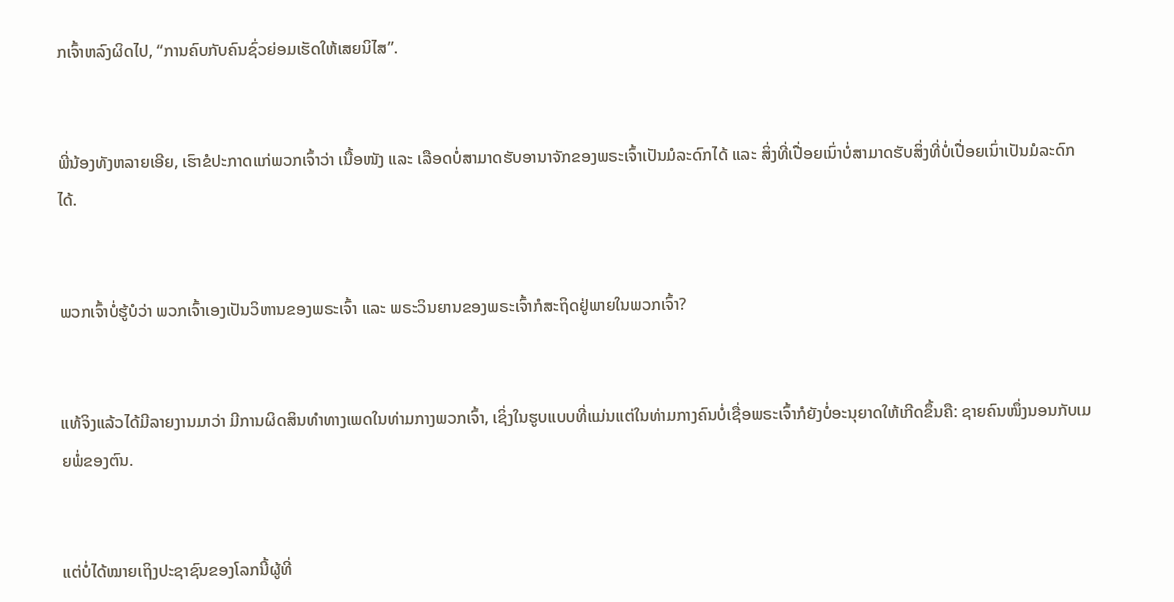ກເຈົ້າຫລົງຜິດໄປ, “ການຄົບກັບຄົນຊົ່ວຍ່ອມເຮັດໃຫ້ເສຍນິໄສ”.


ພີ່ນ້ອງທັງຫລາຍເອີຍ, ເຮົາຂໍປະກາດແກ່ພວກເຈົ້າວ່າ ເນື້ອໜັງ ແລະ ເລືອດບໍ່ສາມາດຮັບອານາຈັກຂອງພຣະເຈົ້າເປັນມໍລະດົກໄດ້ ແລະ ສິ່ງທີ່ເປື່ອຍເນົ່າບໍ່ສາມາດຮັບສິ່ງທີ່ບໍ່ເປື່ອຍເນົ່າເປັນມໍລະດົກໄດ້.


ພວກເຈົ້າບໍ່ຮູ້ບໍວ່າ ພວກເຈົ້າເອງເປັນວິຫານຂອງພຣະເຈົ້າ ແລະ ພຣະວິນຍານຂອງພຣະເຈົ້າກໍສະຖິດຢູ່ພາຍໃນພວກເຈົ້າ?


ແທ້ຈິງແລ້ວໄດ້ມີລາຍງານມາວ່າ ມີການຜິດສິນທຳທາງເພດໃນທ່າມກາງພວກເຈົ້າ, ເຊິ່ງໃນຮູບແບບທີ່ແມ່ນແຕ່ໃນທ່າມກາງຄົນບໍ່ເຊື່ອພຣະເຈົ້າກໍຍັງບໍ່ອະນຸຍາດໃຫ້ເກີດຂຶ້ນຄື: ຊາຍຄົນໜຶ່ງນອນກັບເມຍພໍ່ຂອງຕົນ.


ແຕ່ບໍ່ໄດ້ໝາຍເຖິງປະຊາຊົນຂອງໂລກນີ້ຜູ້ທີ່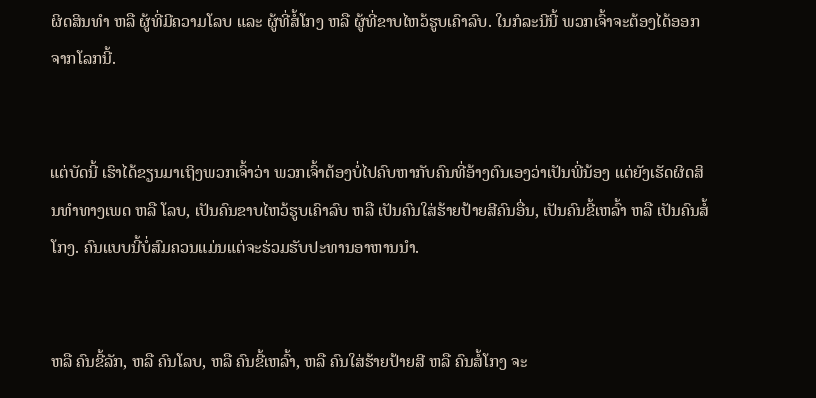ຜິດສິນທຳ ຫລື ຜູ້ທີ່ມີຄວາມໂລບ ແລະ ຜູ້ທີ່ສໍ້ໂກງ ຫລື ຜູ້ທີ່ຂາບໄຫວ້ຮູບເຄົາລົບ. ໃນກໍລະນີນີ້ ພວກເຈົ້າຈະຕ້ອງໄດ້ອອກຈາກໂລກນີ້.


ແຕ່ບັດນີ້ ເຮົາໄດ້ຂຽນມາເຖິງພວກເຈົ້າວ່າ ພວກເຈົ້າຕ້ອງບໍ່ໄປຄົບຫາກັບຄົນທີ່ອ້າງຕົນເອງວ່າເປັນພີ່ນ້ອງ ແຕ່ຍັງເຮັດຜິດສິນທຳທາງເພດ ຫລື ໂລບ, ເປັນຄົນຂາບໄຫວ້ຮູບເຄົາລົບ ຫລື ເປັນຄົນໃສ່ຮ້າຍປ້າຍສີຄົນອື່ນ, ເປັນຄົນຂີ້ເຫລົ້າ ຫລື ເປັນຄົນສໍ້ໂກງ. ຄົນແບບນີ້ບໍ່ສົມຄວນແມ່ນແຕ່ຈະຮ່ວມຮັບປະທານອາຫານນໍາ.


ຫລື ຄົນຂີ້ລັກ, ຫລື ຄົນໂລບ, ຫລື ຄົນຂີ້ເຫລົ້າ, ຫລື ຄົນໃສ່ຮ້າຍປ້າຍສີ ຫລື ຄົນສໍ້ໂກງ ຈະ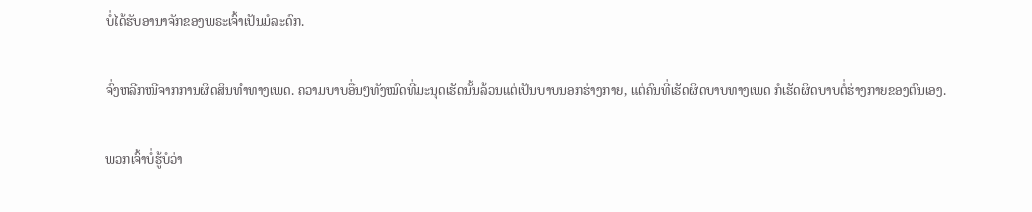ບໍ່ໄດ້ຮັບອານາຈັກຂອງພຣະເຈົ້າເປັນມໍລະດົກ.


ຈົ່ງຫລີກໜີຈາກການຜິດສິນທຳທາງເພດ. ຄວາມບາບອື່ນໆທັງໝົດທີ່ມະນຸດເຮັດນັ້ນລ້ວນແຕ່ເປັນບາບນອກຮ່າງກາຍ, ແຕ່ຄົນທີ່ເຮັດຜິດບາບທາງເພດ ກໍເຮັດຜິດບາບຕໍ່ຮ່າງກາຍຂອງຕົນເອງ.


ພວກເຈົ້າບໍ່ຮູ້ບໍວ່າ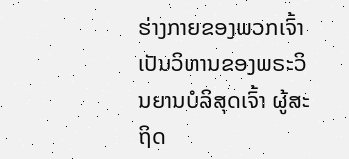ຮ່າງກາຍຂອງພວກເຈົ້າເປັນວິຫານຂອງພຣະວິນຍານບໍລິສຸດເຈົ້າ ຜູ້ສະຖິດ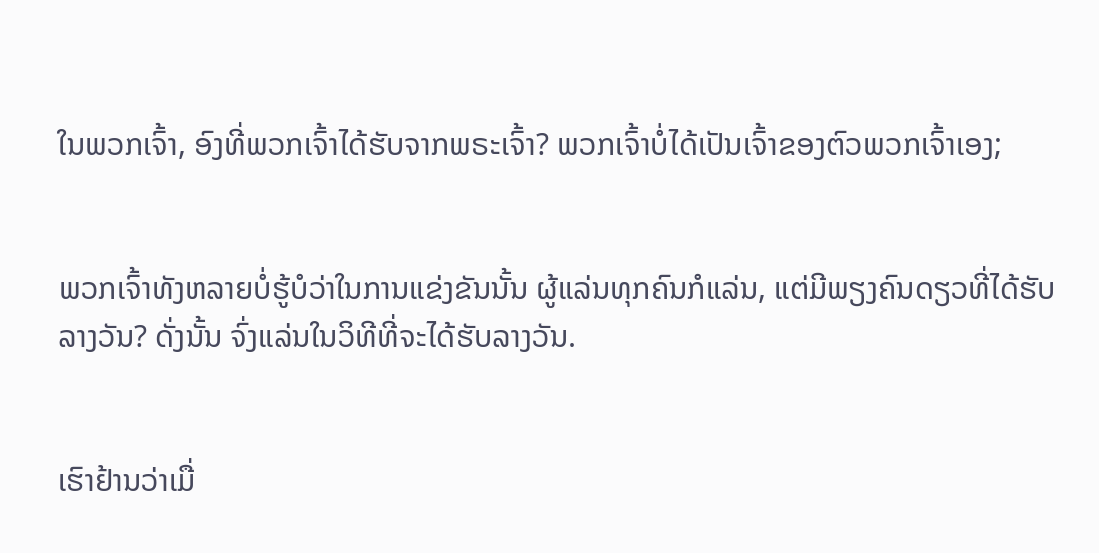ໃນພວກເຈົ້າ, ອົງທີ່ພວກເຈົ້າໄດ້ຮັບຈາກພຣະເຈົ້າ? ພວກເຈົ້າບໍ່ໄດ້ເປັນເຈົ້າຂອງຕົວພວກເຈົ້າເອງ;


ພວກເຈົ້າທັງຫລາຍບໍ່ຮູ້ບໍວ່າໃນການແຂ່ງຂັນນັ້ນ ຜູ້ແລ່ນທຸກຄົນກໍແລ່ນ, ແຕ່ມີພຽງຄົນດຽວທີ່ໄດ້ຮັບລາງວັນ? ດັ່ງນັ້ນ ຈົ່ງແລ່ນໃນວິທີທີ່ຈະໄດ້ຮັບລາງວັນ.


ເຮົາຢ້ານວ່າເມື່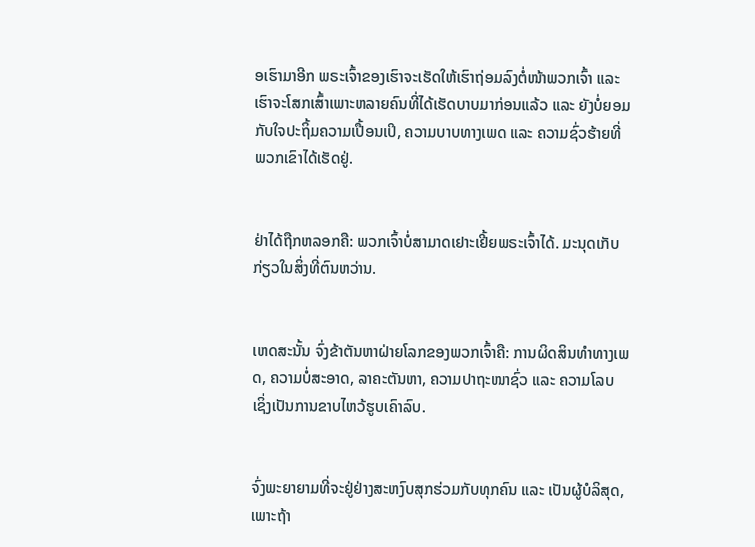ອເຮົາມາອີກ ພຣະເຈົ້າຂອງເຮົາຈະເຮັດໃຫ້ເຮົາຖ່ອມລົງຕໍ່ໜ້າພວກເຈົ້າ ແລະ ເຮົາຈະໂສກເສົ້າເພາະຫລາຍຄົນທີ່ໄດ້ເຮັດບາບມາກ່ອນແລ້ວ ແລະ ຍັງບໍ່ຍອມກັບໃຈປະຖິ້ມຄວາມເປື້ອນເປິ, ຄວາມບາບທາງເພດ ແລະ ຄວາມຊົ່ວຮ້າຍທີ່ພວກເຂົາໄດ້ເຮັດຢູ່.


ຢ່າໄດ້ຖືກຫລອກຄື: ພວກເຈົ້າບໍ່ສາມາດເຢາະເຢີ້ຍພຣະເຈົ້າໄດ້. ມະນຸດເກັບກ່ຽວໃນສິ່ງທີ່ຕົນຫວ່ານ.


ເຫດສະນັ້ນ ຈົ່ງຂ້າຕັນຫາຝ່າຍໂລກຂອງພວກເຈົ້າຄື: ການຜິດສິນທຳທາງເພດ, ຄວາມບໍ່ສະອາດ, ລາຄະຕັນຫາ, ຄວາມປາຖະໜາຊົ່ວ ແລະ ຄວາມໂລບ ເຊິ່ງເປັນການຂາບໄຫວ້ຮູບເຄົາລົບ.


ຈົ່ງພະຍາຍາມທີ່ຈະຢູ່ຢ່າງສະຫງົບສຸກຮ່ວມກັບທຸກຄົນ ແລະ ເປັນຜູ້ບໍລິສຸດ, ເພາະຖ້າ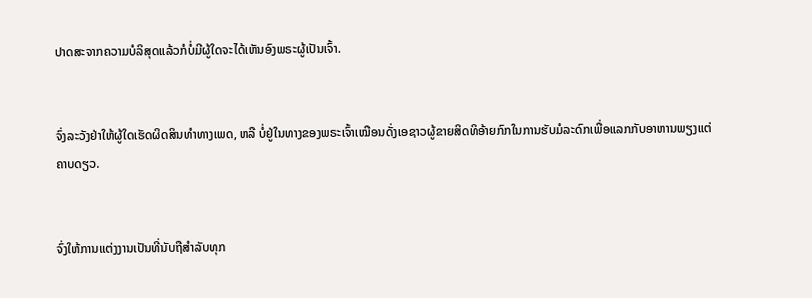ປາດສະຈາກຄວາມບໍລິສຸດແລ້ວກໍບໍ່ມີຜູ້ໃດຈະໄດ້ເຫັນອົງພຣະຜູ້ເປັນເຈົ້າ.


ຈົ່ງລະວັງຢ່າໃຫ້ຜູ້ໃດເຮັດຜິດສິນທຳທາງເພດ, ຫລື ບໍ່ຢູ່ໃນທາງຂອງພຣະເຈົ້າເໝືອນດັ່ງເອຊາວຜູ້ຂາຍສິດທິອ້າຍກົກໃນການຮັບມໍລະດົກເພື່ອແລກກັບອາຫານພຽງແຕ່ຄາບດຽວ.


ຈົ່ງໃຫ້ການແຕ່ງງານເປັນທີ່ນັບຖືສຳລັບທຸກ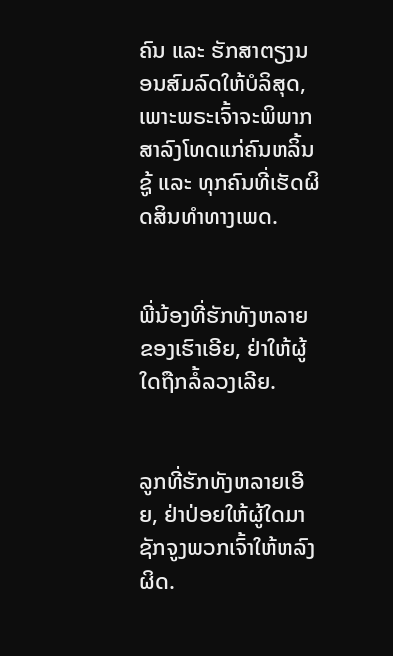ຄົນ ແລະ ຮັກສາຕຽງນອນສົມລົດໃຫ້ບໍລິສຸດ, ເພາະພຣະເຈົ້າຈະພິພາກສາລົງໂທດແກ່ຄົນຫລິ້ນຊູ້ ແລະ ທຸກຄົນທີ່ເຮັດຜິດສິນທຳທາງເພດ.


ພີ່ນ້ອງທີ່ຮັກທັງຫລາຍຂອງເຮົາເອີຍ, ຢ່າໃຫ້ຜູ້ໃດຖືກລໍ້ລວງເລີຍ.


ລູກທີ່ຮັກທັງຫລາຍເອີຍ, ຢ່າປ່ອຍໃຫ້ຜູ້ໃດມາຊັກຈູງພວກເຈົ້າໃຫ້ຫລົງຜິດ.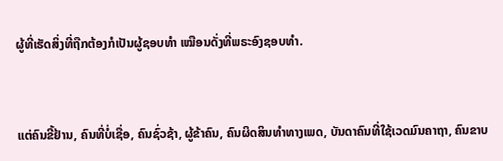ຜູ້ທີ່ເຮັດສິ່ງທີ່ຖືກຕ້ອງກໍເປັນຜູ້ຊອບທຳ ເໝືອນດັ່ງທີ່ພຣະອົງຊອບທຳ.


ແຕ່ຄົນຂີ້ຢ້ານ, ຄົນທີ່ບໍ່ເຊື່ອ, ຄົນຊົ່ວຊ້າ, ຜູ້ຂ້າຄົນ, ຄົນຜິດສິນທຳທາງເພດ, ບັນດາຄົນທີ່ໃຊ້ເວດມົນຄາຖາ, ຄົນຂາບ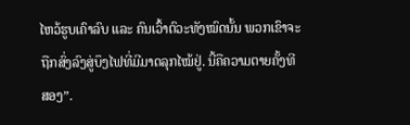ໄຫວ້ຮູບເຄົາລົບ ແລະ ຄົນເວົ້າຕົວະທັງໝົດນັ້ນ ພວກເຂົາຈະຖືກສົ່ງລົງສູ່ບຶງໄຟທີ່ມີມາດລຸກໄໝ້ຢູ່. ນີ້ຄືຄວາມຕາຍຄັ້ງທີສອງ”.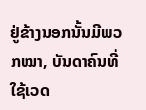ຢູ່ຂ້າງນອກນັ້ນມີພວກໝາ, ບັນດາຄົນທີ່ໃຊ້ເວດ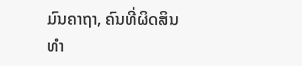ມົນຄາຖາ, ຄົນທີ່ຜິດສິນທຳ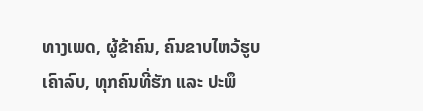ທາງເພດ, ຜູ້ຂ້າຄົນ, ຄົນຂາບໄຫວ້ຮູບເຄົາລົບ, ທຸກຄົນທີ່ຮັກ ແລະ ປະພຶ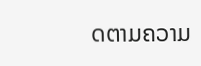ດຕາມຄວາມ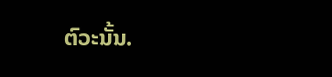ຕົວະນັ້ນ.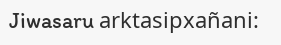Jiwasaru arktasipxañani: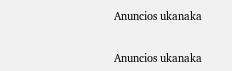Anuncios ukanaka


Anuncios ukanaka